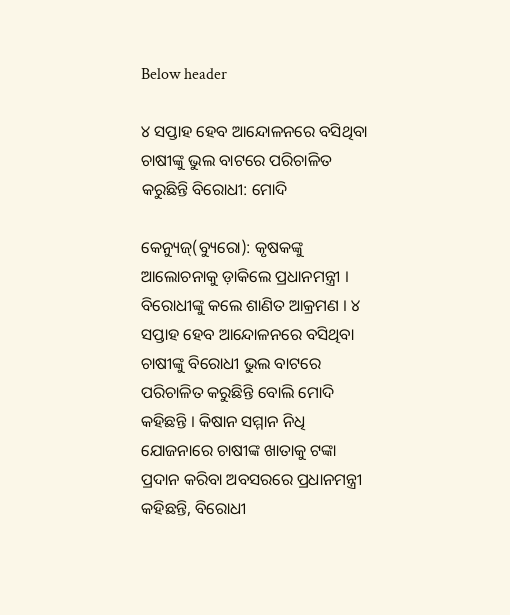Below header

୪ ସପ୍ତାହ ହେବ ଆନ୍ଦୋଳନରେ ବସିଥିବା ଚାଷୀଙ୍କୁ ଭୁଲ ବାଟରେ ପରିଚାଳିତ କରୁଛିନ୍ତି ବିରୋଧୀ: ମୋଦି

କେନ୍ୟୁଜ୍(ବ୍ୟୁରୋ): କୃଷକଙ୍କୁ ଆଲୋଚନାକୁ ଡ଼ାକିଲେ ପ୍ରଧାନମନ୍ତ୍ରୀ । ବିରୋଧୀଙ୍କୁ କଲେ ଶାଣିତ ଆକ୍ରମଣ । ୪ ସପ୍ତାହ ହେବ ଆନ୍ଦୋଳନରେ ବସିଥିବା ଚାଷୀଙ୍କୁ ବିରୋଧୀ ଭୁଲ ବାଟରେ ପରିଚାଳିତ କରୁଛିନ୍ତି ବୋଲି ମୋଦି କହିଛନ୍ତି । କିଷାନ ସମ୍ମାନ ନିଧି ଯୋଜନାରେ ଚାଷୀଙ୍କ ଖାତାକୁ ଟଙ୍କା ପ୍ରଦାନ କରିବା ଅବସରରେ ପ୍ରଧାନମନ୍ତ୍ରୀ କହିଛନ୍ତି, ବିରୋଧୀ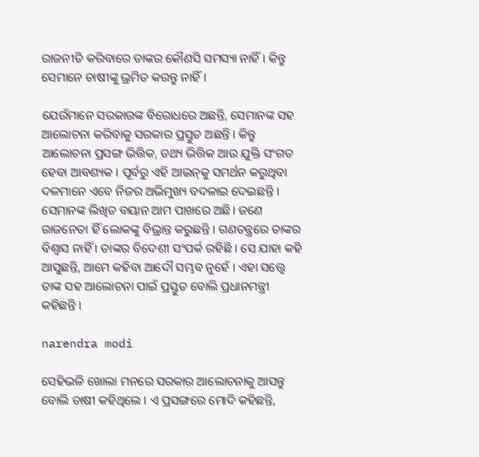ରାଜନୀତି କରିବାରେ ତାଙ୍କର କୌଣସି ସମସ୍ୟା ନାହିଁ । କିନ୍ତୁ ସେମାନେ ଚାଷୀଙ୍କୁ ଭ୍ରମିତ କରନ୍ତୁ ନାହିଁ ।

ଯେଉଁମାନେ ସରକାରଙ୍କ ବିରୋଧରେ ଅଛନ୍ତି, ସେମାନଙ୍କ ସହ ଆଲୋଚନା କରିବାକୁ ସରକାର ପ୍ରସ୍ତୁତ ଅଛନ୍ତି । କିନ୍ତୁ ଆଲୋଚନା ପ୍ରସଙ୍ଗ ଭିତ୍ତିକ, ତଥ୍ୟ ଭିତ୍ତିକ ଆଉ ଯୁକ୍ତି ସଂଗତ ହେବା ଆବଶ୍ୟକ । ପୂର୍ବରୁ ଏହି ଆଇନ୍‌କୁ ସମର୍ଥନ କରୁଥିବା ଦଳମାନେ ଏବେ ନିଜର ଅଭିମୁଖ୍ୟ ବଦଳାଇ ଦେଇଛନ୍ତି । ସେମାନଙ୍କ ଲିଖିତ ବୟାନ ଆମ ପାଖରେ ଅଛି। ଜଣେ ରାଜନେତା ହିଁ ଲୋକଙ୍କୁ ବିଭ୍ରାନ୍ତ କରୁଛନ୍ତି । ଗଣତନ୍ତ୍ରରେ ତାଙ୍କର ବିଶ୍ୱାସ ନାହିଁ । ତାଙ୍କର ବିଦେଶୀ ସଂପର୍କ ରହିଛି । ସେ ଯାହା କହି ଆସୁଛନ୍ତି, ଆମେ କହିବା ଆଦୌ ସମ୍ଭବ ନୁହେଁ । ଏହା ସତ୍ତ୍ୱେ ତାଙ୍କ ସହ ଆଲୋଚନା ପାଇଁ ପ୍ରସ୍ତୁତ ବୋଲି ପ୍ରଧାନମନ୍ତ୍ରୀ କହିଛନ୍ତି ।

narendra modi

ସେହିଭଳି ଖୋଲା ମନରେ ସରକାର ଆଲୋଚନାକୁ ଆସନ୍ତୁ ବୋଲି ଚାଷୀ କହିଥିଲେ । ଏ ପ୍ରସଙ୍ଗରେ ମୋଦି କହିଛନ୍ତି,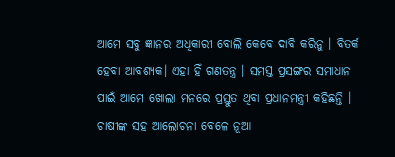ଆମେ ସବୁ ଜ୍ଞାନର ଅଧିକାରୀ ବୋଲି କେବେ ଦାବି କରିନୁ । ବିତର୍କ ହେବା ଆବଶ୍ୟକ। ଏହା ହିଁ ଗଣତନ୍ତ୍ର । ସମସ୍ତ ପ୍ରସଙ୍ଗର ସମାଧାନ ପାଇଁ ଆମେ ଖୋଲା ମନରେ ପ୍ରସ୍ତୁତ ଥିବା ପ୍ରଧାନମନ୍ତ୍ରୀ କହିଛନ୍ତି । ଚାଷୀଙ୍କ ସହ ଆଲୋଚନା ବେଳେ ନୂଆ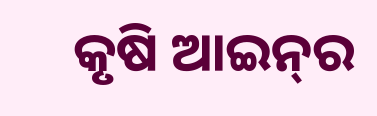କୃଷି ଆଇନ୍‌ର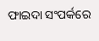ଫାଇଦା ସଂପର୍କରେ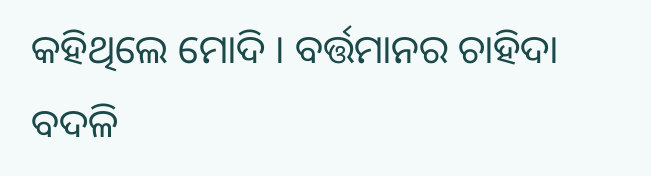କହିଥିଲେ ମୋଦି । ବର୍ତ୍ତମାନର ଚାହିଦା ବଦଳି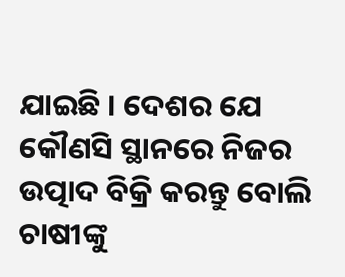ଯାଇଛି । ଦେଶର ଯେ କୌଣସି ସ୍ଥାନରେ ନିଜର ଉତ୍ପାଦ ବିକ୍ରି କରନ୍ତୁ ବୋଲି ଚାଷୀଙ୍କୁ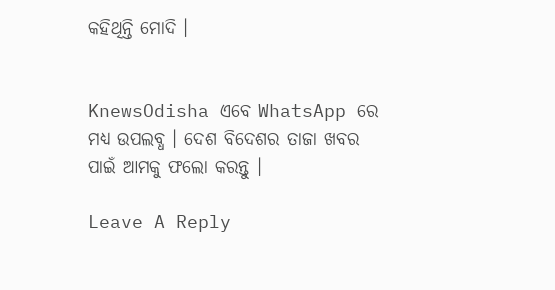କହିଥିନ୍ତି ମୋଦି ।


KnewsOdisha ଏବେ WhatsApp ରେ ମଧ୍ୟ ଉପଲବ୍ଧ । ଦେଶ ବିଦେଶର ତାଜା ଖବର ପାଇଁ ଆମକୁ ଫଲୋ କରନ୍ତୁ ।

Leave A Reply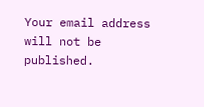Your email address will not be published.